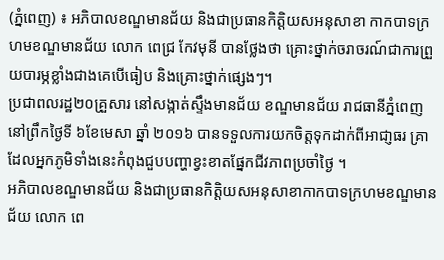(ភ្នំពេញ) ៖ អភិបាលខណ្ឌមានជ័យ និងជាប្រធានកិត្តិយសអនុសាខា កាកបាទក្រហមខណ្ឌមានជ័យ លោក ពេជ្រ កែវមុនី បានថ្លែងថា គ្រោះថ្នាក់ចរាចរណ៍ជាការព្រួយបារម្ភខ្លាំងជាងគេបើធៀប និងគ្រោះថ្នាក់ផ្សេងៗ។
ប្រជាពលរដ្ឋ២០គ្រួសារ នៅសង្កាត់ស្ទឹងមានជ័យ ខណ្ឌមានជ័យ រាជធានីភ្នំពេញ នៅព្រឹកថ្ងៃទី ៦ខែមេសា ឆ្នាំ ២០១៦ បានទទួលការយកចិត្តទុកដាក់ពីអាជា្ញធរ គ្រាដែលអ្នកភូមិទាំងនេះកំពុងជួបបញ្ហាខ្វះខាតផ្នែកជីវភាពប្រចាំថ្ងៃ ។
អភិបាលខណ្ឌមានជ័យ និងជាប្រធានកិត្តិយសអនុសាខាកាកបាទក្រហមខណ្ឌមានជ័យ លោក ពេ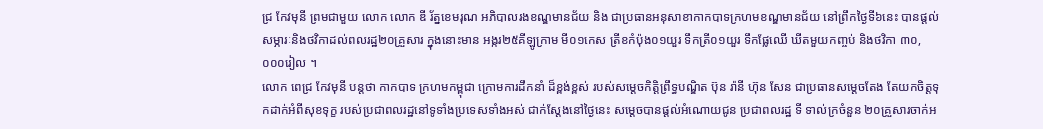ជ្រ កែវមុនី ព្រមជាមួយ លោក លោក ឌី រ័ត្នខេមរុណ អភិបាលរងខណ្ឌមានជ័យ និង ជាប្រធានអនុសាខាកាកបាទក្រហមខណ្ឌមានជ័យ នៅព្រឹកថ្ងៃទី៦នេះ បានផ្តល់សម្ភារៈនិងថវិកាដល់ពលរដ្ឋ២០គ្រួសារ ក្នុងនោះមាន អង្ករ២៥គីឡូក្រាម មី០១កេស ត្រីខកំប៉ុង០១យួរ ទឹកត្រី០១យួរ ទឹកផ្លែឈើ ឃីតមួយកញ្ចប់ និងថវិកា ៣០,០០០រៀល ។
លោក ពេជ្រ កែវមុនី បន្តថា កាកបាទ ក្រហមកម្ពុជា ក្រោមការដឹកនាំ ដ៏ខ្ពង់ខ្ពស់ របស់សម្តេចកិត្តិព្រឹទ្ធបណ្ឌិត ប៊ុន រ៉ានី ហ៊ុន សែន ជាប្រធានសម្ដេចតែង តែយកចិត្តទុកដាក់អំពីសុខទុក្ខ របស់ប្រជាពលរដ្ឋនៅទូទាំងប្រទេសទាំងអស់ ជាក់ស្តែងនៅថ្ងៃនេះ សម្តេចបានផ្តល់អំណោយជូន ប្រជាពលរដ្ឋ ទី ទាល់ក្រចំនួន ២០គ្រួសារចាក់អ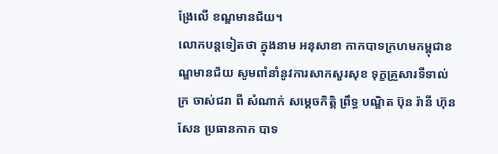ង្រែលើ ខណ្ឌមានជ័យ។
លោកបន្តទៀតថា ក្នុងនាម អនុសាខា កាកបាទក្រហមកម្ពុជាខណ្ឌមានជ័យ សូមពាំនាំនូវការសាកសួរសុខ ទុក្ខគ្រួសារទីទាល់ក្រ ចាស់ជរា ពី សំណាក់ សម្តេចកិត្តិ ព្រឹទ្ធ បណ្ឌិត ប៊ុន រ៉ានី ហ៊ុន សែន ប្រធានកាក បាទ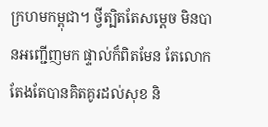ក្រហមកម្ពុជា។ ថ្វីត្បិតតែសម្ដេច មិនបានអញ្ជើញមក ផ្ទាល់ក៏ពិតមែន តែលោកតែងតែបានគិតគូរដល់សុខ និ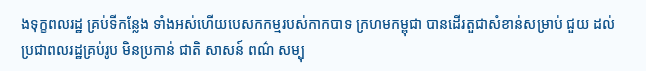ងទុក្ខពលរដ្ឋ គ្រប់ទីកន្លែង ទាំងអស់ហើយបេសកកម្មរបស់កាកបាទ ក្រហមកម្ពុជា បានដើរតួជាសំខាន់សម្រាប់ ជួយ ដល់ ប្រជាពលរដ្ឋគ្រប់រូប មិនប្រកាន់ ជាតិ សាសន៍ ពណ៌ សម្បុ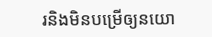រនិងមិនបម្រើឲ្យនយោ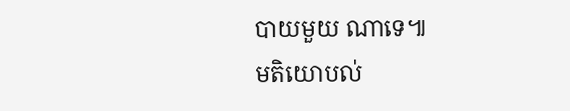បាយមួយ ណាទេ៕
មតិយោបល់